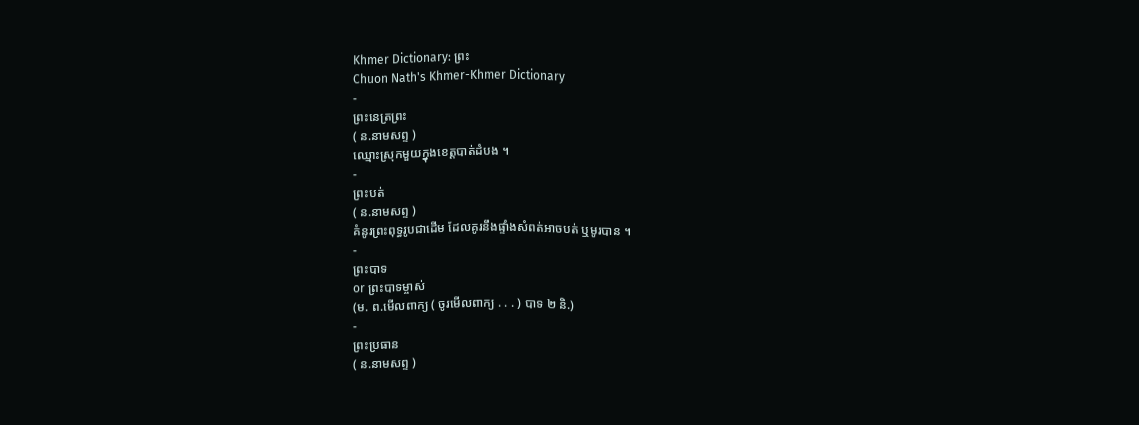Khmer Dictionary: ព្រះ
Chuon Nath's Khmer-Khmer Dictionary
-
ព្រះនេត្រព្រះ
( ន.នាមសព្ទ )
ឈ្មោះស្រុកមួយក្នុងខេត្តបាត់ដំបង ។
-
ព្រះបត់
( ន.នាមសព្ទ )
គំនូរព្រះពុទ្ធរូបជាដើម ដែលគូរនឹងផ្ទាំងសំពត់អាចបត់ ឬមូរបាន ។
-
ព្រះបាទ
or ព្រះបាទម្ចាស់
(ម. ព.មើលពាក្យ ( ចូរមើលពាក្យ . . . ) បាទ ២ និ.)
-
ព្រះប្រធាន
( ន.នាមសព្ទ )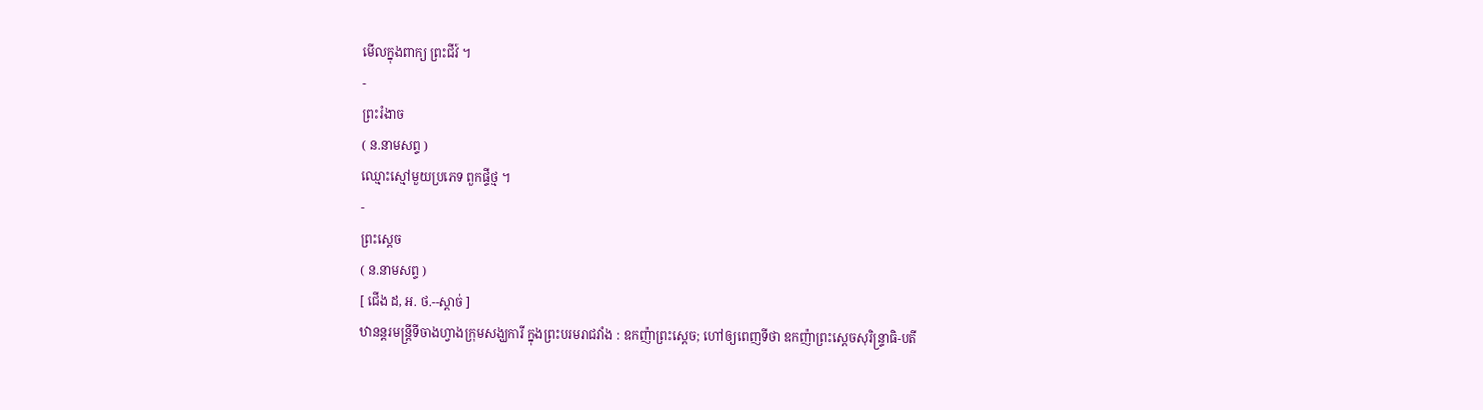មើលក្នុងពាក្យ ព្រះជីវ៍ ។
-
ព្រះរំងាច
( ន.នាមសព្ទ )
ឈ្មោះស្មៅមួយប្រភេទ ពួកផ្ទីថ្ម ។
-
ព្រះស្ដេច
( ន.នាមសព្ទ )
[ ជើង ដ, អ. ថ.--ស្ដាច់ ]
ឋានន្តរមន្ត្រីទីចាងហ្វាងក្រុមសង្ឃការី ក្នុងព្រះបរមរាជវាំង : ឧកញ៉ាព្រះស្ដេច; ហៅឲ្យពេញទីថា ឧកញ៉ាព្រះស្ដេចសុរិន្ទ្រាធិ-បតី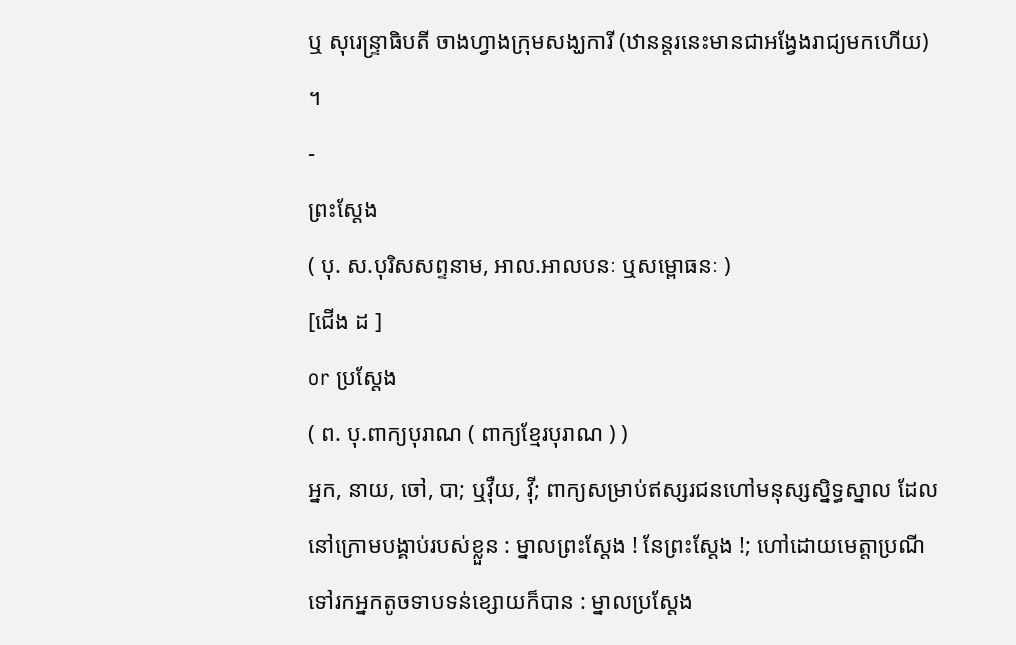ឬ សុរេន្ទ្រាធិបតី ចាងហ្វាងក្រុមសង្ឃការី (ឋានន្តរនេះមានជាអង្វែងរាជ្យមកហើយ) ។
-
ព្រះស្ដែង
( បុ. ស.បុរិសសព្ទនាម, អាល.អាលបនៈ ឬសម្ពោធនៈ )
[ជើង ដ ]
or ប្រស្ដែង
( ព. បុ.ពាក្យបុរាណ ( ពាក្យខ្មែរបុរាណ ) )
អ្នក, នាយ, ចៅ, បា; ឬវ៉ឺយ, វ៉ី; ពាក្យសម្រាប់ឥស្សរជនហៅមនុស្សស្និទ្ធស្នាល ដែលនៅក្រោមបង្គាប់របស់ខ្លួន : ម្នាលព្រះស្ដែង ! នែព្រះស្ដែង !; ហៅដោយមេត្តាប្រណីទៅរកអ្នកតូចទាបទន់ខ្សោយក៏បាន : ម្នាលប្រស្ដែង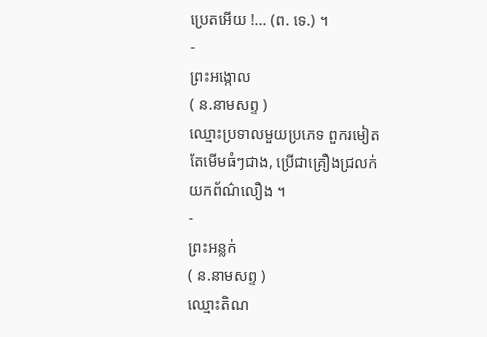ប្រេតអើយ !... (ព. ទេ.) ។
-
ព្រះអង្កោល
( ន.នាមសព្ទ )
ឈ្មោះប្រទាលមួយប្រភេទ ពួករមៀតតែមើមធំៗជាង, ប្រើជាគ្រឿងជ្រលក់យកព័ណ៌លឿង ។
-
ព្រះអន្លក់
( ន.នាមសព្ទ )
ឈ្មោះតិណ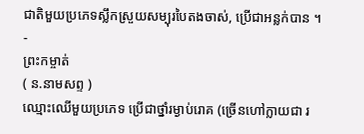ជាតិមួយប្រភេទស្លឹកស្រួយសម្បុរបៃតងចាស់, ប្រើជាអន្លក់បាន ។
-
ព្រះកម្ចាត់
( ន.នាមសព្ទ )
ឈ្មោះឈើមួយប្រភេទ ប្រើជាថ្នាំរម្ងាប់រោគ (ច្រើនហៅក្លាយជា រ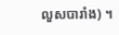លួសបារាំង) ។